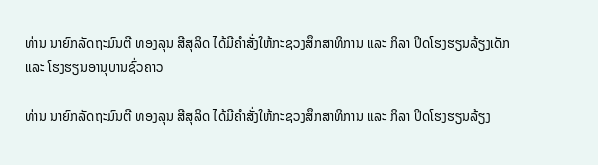ທ່ານ ນາຍົກລັດຖະມົນຕີ ທອງລຸນ ສີສຸລິດ ໄດ້ມີຄຳສັ່ງໃຫ້ກະຊວງສຶກສາທິການ ແລະ ກິລາ ປິດໂຮງຮຽນລ້ຽງເດັກ ແລະ ໂຮງຮຽນອານຸບານຊົ່ວຄາວ

ທ່ານ ນາຍົກລັດຖະມົນຕີ ທອງລຸນ ສີສຸລິດ ໄດ້ມີຄຳສັ່ງໃຫ້ກະຊວງສຶກສາທິການ ແລະ ກິລາ ປິດໂຮງຮຽນລ້ຽງ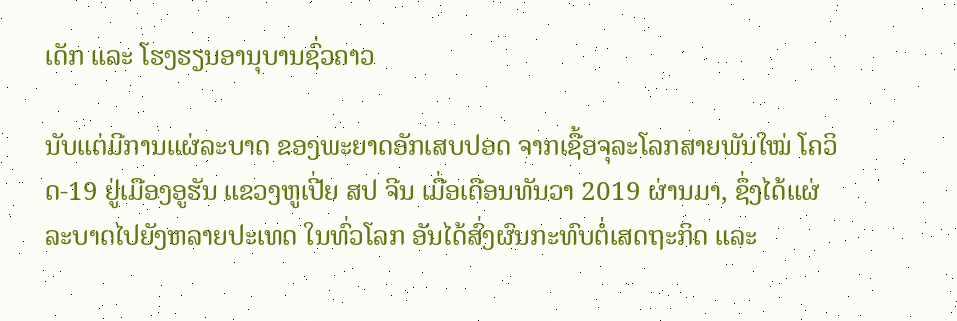ເດັກ ແລະ ໂຮງຮຽນອານຸບານຊົ່ວຄາວ

ນັບແຕ່ມີການແຜ່ລະບາດ ຂອງພະຍາດອັກເສບປອດ ຈາກເຊື້ອຈຸລະໂລກສາຍພັນໃໝ່ ໂຄວິດ-19 ຢູ່ເມືອງອູຮັນ ແຂວງຫູເປີ່ຍ ສປ ຈີນ ເມື່ອເດືອນທັນວາ 2019 ຜ່ານມາ, ຊຶ່ງໄດ້ແຜ່ລະບາດໄປຍັງຫລາຍປະເທດ ໃນທົ່ວໂລກ ອັນໄດ້ສົ່ງຜົນກະທົບຕໍ່ເສດຖະກິດ ແລະ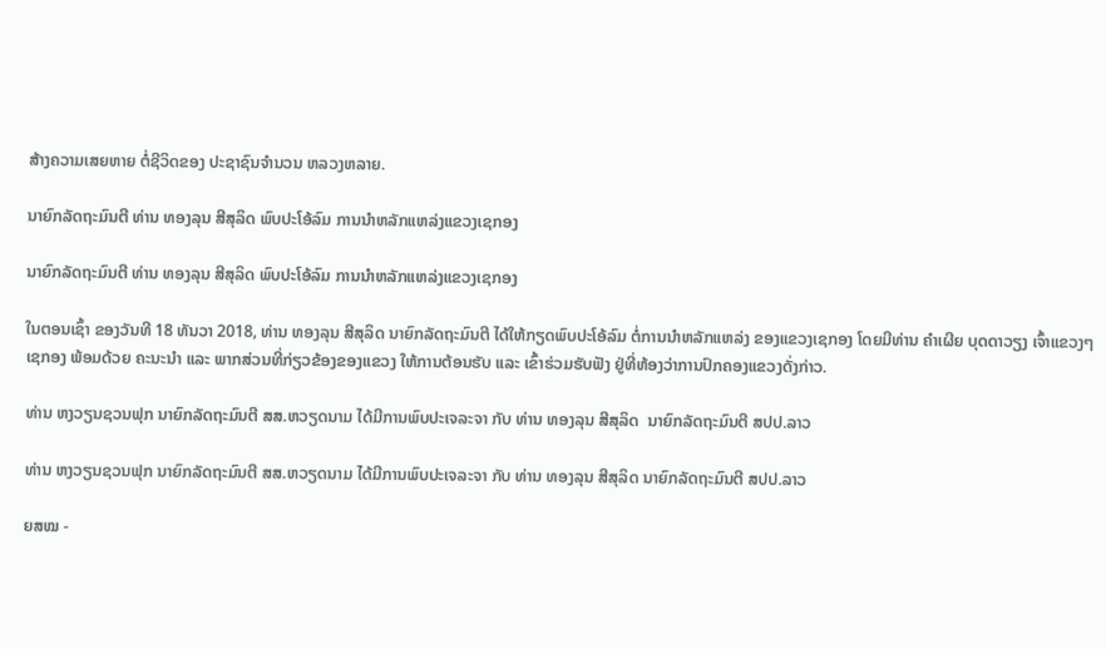ສ້າງຄວາມເສຍຫາຍ ຕໍ່ຊີວິດຂອງ ປະຊາຊົນຈຳນວນ ຫລວງຫລາຍ.

ນາຍົກລັດຖະມົນຕີ ທ່ານ ທອງລຸນ ສີສຸລິດ ພົບປະໂອ້ລົມ ການນຳຫລັກແຫລ່ງແຂວງເຊກອງ

ນາຍົກລັດຖະມົນຕີ ທ່ານ ທອງລຸນ ສີສຸລິດ ພົບປະໂອ້ລົມ ການນຳຫລັກແຫລ່ງແຂວງເຊກອງ

ໃນຕອນເຊົ້າ ຂອງວັນທີ 18 ທັນວາ 2018, ທ່ານ ທອງລຸນ ສີສຸລິດ ນາຍົກລັດຖະມົນຕີ ໄດ້ໃຫ້ກຽດພົບປະໂອ້ລົມ ຕໍ່ການນຳຫລັກແຫລ່ງ ຂອງແຂວງເຊກອງ ໂດຍມີທ່ານ ຄຳເຜີຍ ບຸດດາວຽງ ເຈົ້າແຂວງໆເຊກອງ ພ້ອມດ້ວຍ ຄະນະນຳ ແລະ ພາກສ່ວນທີ່ກ່ຽວຂ້ອງຂອງແຂວງ ໃຫ້ການຕ້ອນຮັບ ແລະ ເຂົ້າຮ່ວມຮັບຟັງ ຢູ່ທີ່ຫ້ອງວ່າການປົກຄອງແຂວງດັ່ງກ່າວ.

ທ່ານ ຫງວຽນຊວນຟຸກ ນາຍົກລັດຖະມົນຕີ ສສ.ຫວຽດນາມ ໄດ້ມີການພົບປະເຈລະຈາ ກັບ ທ່ານ ທອງລຸນ ສີສຸລິດ  ນາຍົກລັດຖະມົນຕີ ສປປ.ລາວ

ທ່ານ ຫງວຽນຊວນຟຸກ ນາຍົກລັດຖະມົນຕີ ສສ.ຫວຽດນາມ ໄດ້ມີການພົບປະເຈລະຈາ ກັບ ທ່ານ ທອງລຸນ ສີສຸລິດ ນາຍົກລັດຖະມົນຕີ ສປປ.ລາວ

ຍສໝ -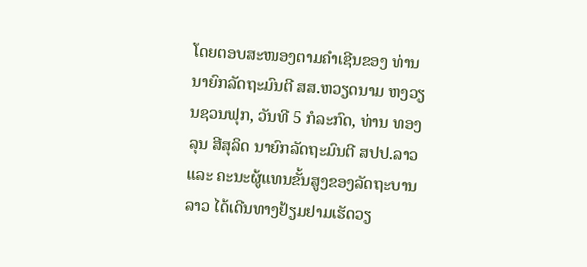ໂດຍຕອບສະໜອງຕາມຄຳເຊີນຂອງ ທ່ານນາຍົກລັດຖະມົນຕີ ສສ.ຫວຽດນາມ ຫງວຽນຊວນຟຸກ, ວັນທີ 5 ກໍລະກົດ, ທ່ານ ທອງລຸນ ສີສຸລິດ ນາຍົກລັດຖະມົນຕີ ສປປ.ລາວ ແລະ ຄະນະຜູ້ແທນຂັ້ນສູງຂອງລັດຖະບານລາວ ໄດ້ເດີນທາງຢ້ຽມຢາມເຮັດວຽ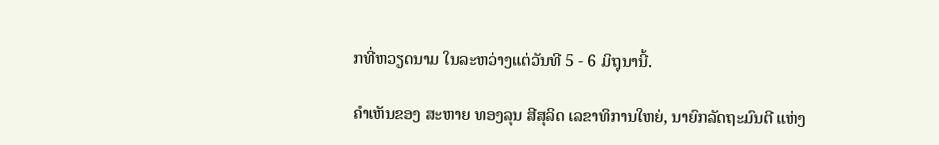ກທີ່ຫວຽດນາມ ໃນລະຫວ່າງແຕ່ວັນທີ 5 - 6 ມິຖຸນານີ້.

ຄໍາເຫັນຂອງ ສະຫາຍ ທອງລຸນ ສີສຸລິດ ເລຂາທິການໃຫຍ່, ນາຍົກລັດຖະມົນຕີ ແຫ່ງ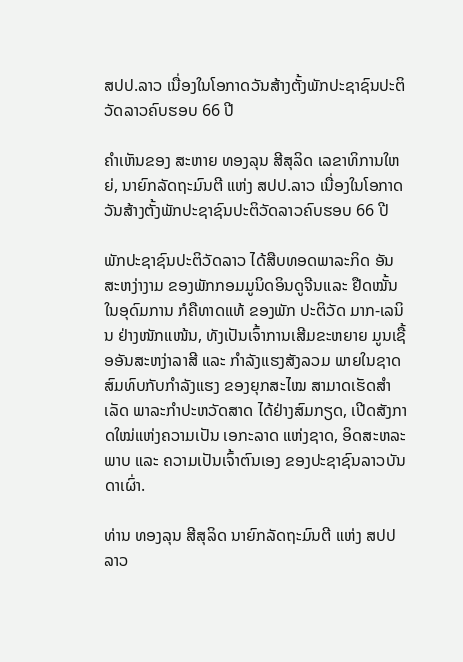ສປປ.ລາວ ເນື່ອງໃນໂອກາດວັນສ້າງຕັ້ງພັກປະຊາຊົນປະຕິວັດລາວຄົບຮອບ 66 ປີ

ຄໍາເຫັນຂອງ ສະຫາຍ ທອງລຸນ ສີສຸລິດ ເລຂາທິການໃຫຍ່, ນາຍົກລັດຖະມົນຕີ ແຫ່ງ ສປປ.ລາວ ເນື່ອງໃນໂອກາດວັນສ້າງຕັ້ງພັກປະຊາຊົນປະຕິວັດລາວຄົບຮອບ 66 ປີ

ພັກປະຊາຊົນປະຕິວັດລາວ ໄດ້ສືບທອດພາລະກິດ ອັນສະຫງ່າງາມ ຂອງພັກກອມມູນິດອິນດູຈີນແລະ ຢືດໝັ້ນໃນອຸດົມການ ກໍຄືທາດແທ້ ຂອງພັກ ປະຕິວັດ ມາກ-ເລນິນ ຢ່າງໜັກແໜ້ນ, ທັງເປັນເຈົ້າການເສີມຂະຫຍາຍ ມູນເຊື້ອອັນສະຫງ່າລາສີ ແລະ ກໍາລັງແຮງສັງລວມ ພາຍໃນຊາດ ສົມທົບກັບກຳລັງແຮງ ຂອງຍຸກສະໄໝ ສາມາດເຮັດສຳເລັດ ພາລະກຳປະຫວັດສາດ ໄດ້ຢ່າງສົມກຽດ, ເປີດສັງກາດໃໝ່ແຫ່ງຄວາມເປັນ ເອກະລາດ ແຫ່ງຊາດ, ອິດສະຫລະພາບ ແລະ ຄວາມເປັນເຈົ້າຕົນເອງ ຂອງປະຊາຊົນລາວບັນ ດາເຜົ່າ.

ທ່ານ ທອງລຸນ ສີສຸລິດ ນາຍົກລັດຖະມົນຕີ ແຫ່ງ ສປປ ລາວ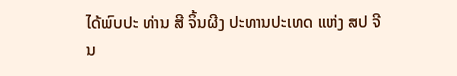ໄດ້ພົບປະ ທ່ານ ສີ ຈິ້ນຜີງ ປະທານປະເທດ ແຫ່ງ ສປ ຈີນ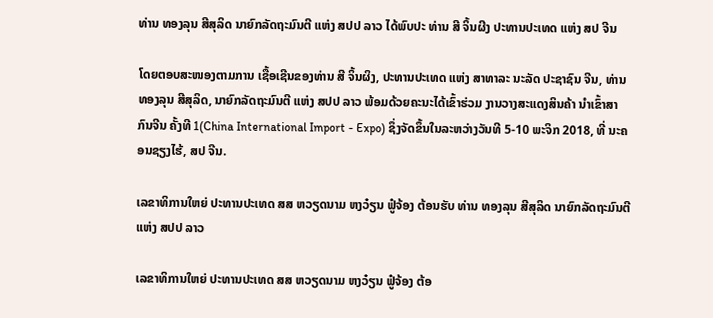ທ່ານ ທອງລຸນ ສີສຸລິດ ນາຍົກລັດຖະມົນຕີ ແຫ່ງ ສປປ ລາວ ໄດ້ພົບປະ ທ່ານ ສີ ຈິ້ນຜີງ ປະທານປະເທດ ແຫ່ງ ສປ ຈີນ

ໂດຍຕອບສະໜອງຕາມການ ເຊື້ອເຊີນຂອງທ່ານ ສີ ຈິ້ນຜິງ, ປະທານປະເທດ ແຫ່ງ ສາທາລະ ນະລັດ ປະຊາຊົນ ຈີນ, ທ່ານ ທອງລຸນ ສີສຸລິດ, ນາຍົກລັດຖະມົນຕີ ແຫ່ງ ສປປ ລາວ ພ້ອມດ້ວຍຄະນະໄດ້ເຂົ້າຮ່ວມ ງານວາງສະແດງສິນຄ້າ ນຳເຂົ້າສາກົນຈີນ ຄັ້ງທີ 1(China International Import - Expo) ຊຶ່ງຈັດຂຶ້ນໃນລະຫວ່າງວັນທີ 5-10 ພະຈິກ 2018, ທີ່ ນະຄອນຊຽງໄຮ້, ສປ ຈີນ.

ເລຂາທິການໃຫຍ່ ປະທານປະເທດ ສສ ຫວຽດນາມ ຫງວ໋ຽນ ຟູ໋ຈ້ອງ ຕ້ອນຮັບ ທ່ານ ທອງລຸນ ສີສຸລິດ ນາຍົກລັດຖະມົນຕີ ແຫ່ງ ສປປ ລາວ

ເລຂາທິການໃຫຍ່ ປະທານປະເທດ ສສ ຫວຽດນາມ ຫງວ໋ຽນ ຟູ໋ຈ້ອງ ຕ້ອ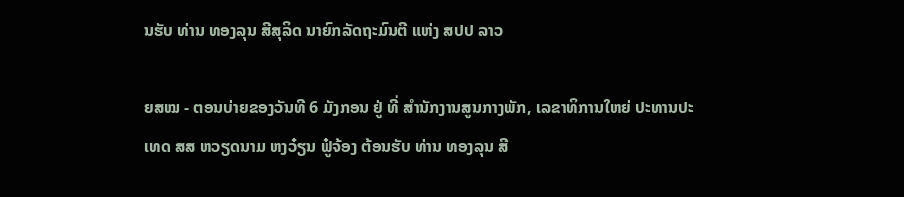ນຮັບ ທ່ານ ທອງລຸນ ສີສຸລິດ ນາຍົກລັດຖະມົນຕີ ແຫ່ງ ສປປ ລາວ

ຍສໝ - ຕອນບ່າຍຂອງວັນທີ 6 ມັງກອນ ຢູ່ ທີ່ ສຳນັກງານສູນກາງພັກ, ເລຂາທິການໃຫຍ່ ປະທານປະເທດ ສສ ຫວຽດນາມ ຫງວ໋ຽນ ຟູ໋ຈ້ອງ ຕ້ອນຮັບ ທ່ານ ທອງລຸນ ສີ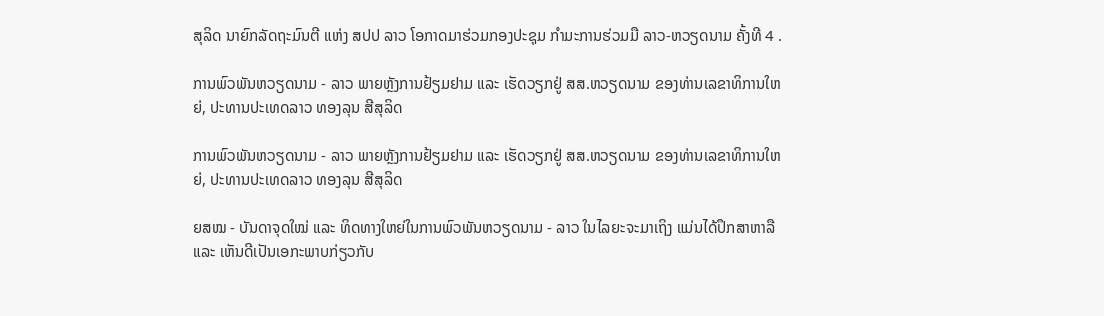ສຸລິດ ນາຍົກລັດຖະມົນຕີ ແຫ່ງ ສປປ ລາວ ໂອກາດມາຮ່ວມກອງປະຊຸມ ກຳມະການຮ່ວມມື ລາວ-ຫວຽດນາມ ຄັ້ງທີ 4 .

ການພົວພັນຫວຽດນາມ - ລາວ ພາຍຫຼັງການຢ້ຽມຢາມ ແລະ ເຮັດວຽກຢູ່ ສສ.ຫວຽດນາມ ຂອງທ່ານເລຂາທິການໃຫຍ່, ປະທານປະເທດລາວ ທອງລຸນ ສີສຸລິດ

ການພົວພັນຫວຽດນາມ - ລາວ ພາຍຫຼັງການຢ້ຽມຢາມ ແລະ ເຮັດວຽກຢູ່ ສສ.ຫວຽດນາມ ຂອງທ່ານເລຂາທິການໃຫຍ່, ປະທານປະເທດລາວ ທອງລຸນ ສີສຸລິດ

ຍສໝ - ບັນດາຈຸດໃໝ່ ແລະ ທິດທາງໃຫຍ່ໃນການພົວພັນຫວຽດນາມ - ລາວ ໃນໄລຍະຈະມາເຖິງ ແມ່ນໄດ້ປຶກສາຫາລື ແລະ ເຫັນດີເປັນເອກະພາບກ່ຽວກັບ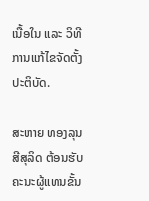ເນື້ອໃນ ແລະ ວິທີການແກ້ໄຂຈັດຕັ້ງປະຕິບັດ.

ສະຫາຍ ທອງລຸນ ສີສຸລິດ ຕ້ອນຮັບຄະນະຜູ້ແທນຂັ້ນ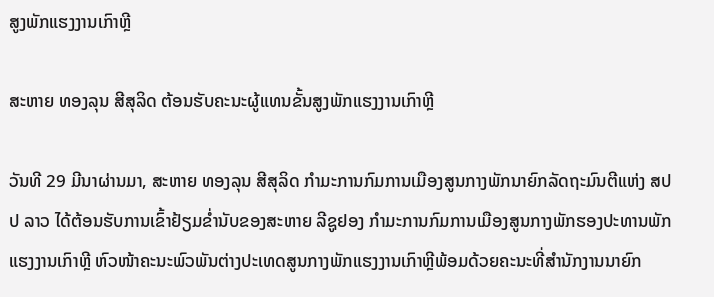ສູງພັກແຮງງານເກົາຫຼີ

ສະຫາຍ ທອງລຸນ ສີສຸລິດ ຕ້ອນຮັບຄະນະຜູ້ແທນຂັ້ນສູງພັກແຮງງານເກົາຫຼີ

ວັນທີ 29 ມີນາຜ່ານມາ, ສະຫາຍ ທອງລຸນ ສີສຸລິດ ກຳມະການກົມການເມືອງສູນກາງພັກນາຍົກລັດຖະມົນຕີແຫ່ງ ສປປ ລາວ ໄດ້ຕ້ອນຮັບການເຂົ້າຢ້ຽມຂໍ່ານັບຂອງສະຫາຍ ລີຊູຢອງ ກຳມະການກົມການເມືອງສູນກາງພັກຮອງປະທານພັກແຮງງານເກົາຫຼີ ຫົວໜ້າຄະນະພົວພັນຕ່າງປະເທດສູນກາງພັກແຮງງານເກົາຫຼີພ້ອມດ້ວຍຄະນະທີ່ສຳນັກງານນາຍົກ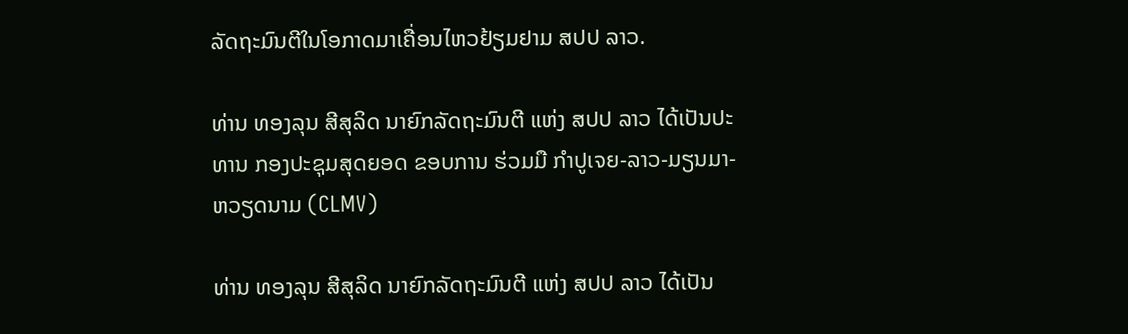ລັດຖະມົນຕີໃນໂອກາດມາເຄື່ອນໄຫວຢ້ຽມຢາມ ສປປ ລາວ.

ທ່ານ ທອງລຸນ ສີສຸລິດ ນາຍົກລັດຖະມົນຕີ ແຫ່ງ ສປປ ລາວ ໄດ້ເປັນປະທານ ກອງປະຊຸມສຸດຍອດ ຂອບການ ຮ່ວມມື ກໍາປູເຈຍ-ລາວ-ມຽນມາ-ຫວຽດນາມ (CLMV)

ທ່ານ ທອງລຸນ ສີສຸລິດ ນາຍົກລັດຖະມົນຕີ ແຫ່ງ ສປປ ລາວ ໄດ້ເປັນ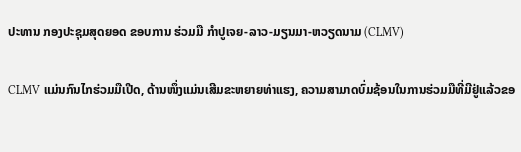ປະທານ ກອງປະຊຸມສຸດຍອດ ຂອບການ ຮ່ວມມື ກໍາປູເຈຍ-ລາວ-ມຽນມາ-ຫວຽດນາມ (CLMV)

CLMV ແມ່ນກົນໄກຮ່ວມມືເປີດ, ດ້ານໜຶ່ງແມ່ນເສີມຂະຫຍາຍທ່າແຮງ, ຄວາມສາມາດບົ່ມຊ້ອນໃນການຮ່ວມມືທີ່ມີຢູ່ແລ້ວຂອ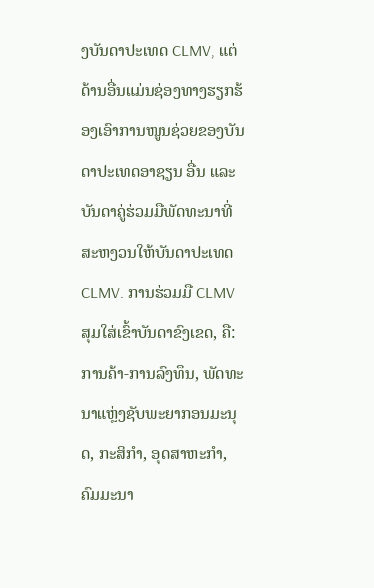ງບັນດາປະເທດ CLMV, ແຕ່ດ້ານອື່ນແມ່ນຊ່ອງທາງຮຽກຮ້ອງເອົາການໜູນຊ່ວຍຂອງບັນດາປະເທດອາຊຽນ ອື່ນ ແລະບັນດາຄູ່ຮ່ວມມືພັດທະນາທີ່ສະຫງວນໃຫ້ບັນດາປະເທດ CLMV. ການຮ່ວມມື CLMV ສຸມໃສ່ເຂົ້າບັນດາຂົງເຂດ, ຄື: ການຄ້າ-ການລົງທຶນ, ພັດທະນາແຫຼ່ງຊັບພະຍາກອນມະນຸດ, ກະສິກຳ, ອຸດສາຫະກຳ, ຄົມມະນາ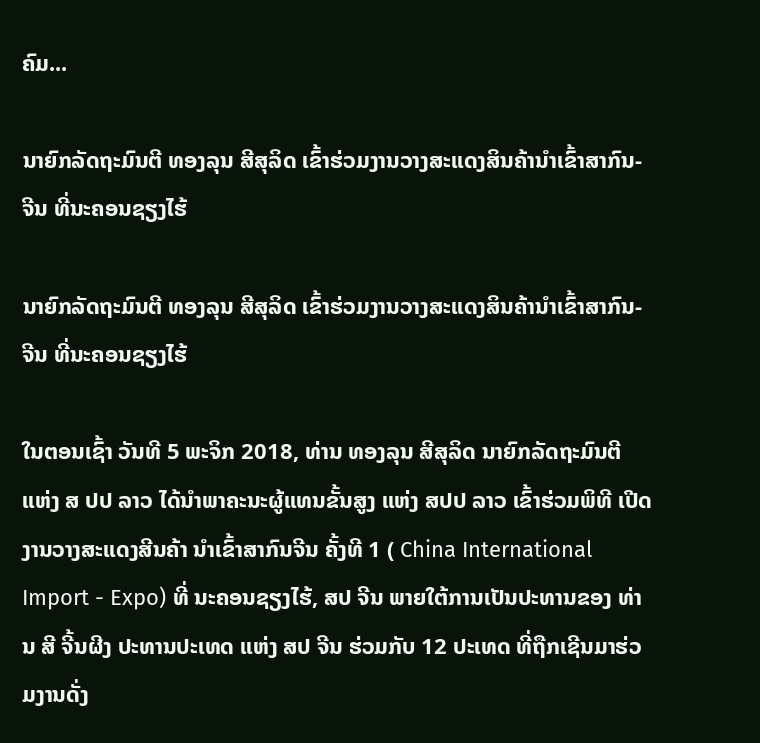ຄົມ...

ນາຍົກລັດຖະມົນຕີ ທອງລຸນ ສີສຸລິດ ເຂົ້າຮ່ວມງານວາງສະແດງສິນຄ້ານຳເຂົ້າສາກົນ-ຈີນ ທີ່ນະຄອນຊຽງໄຮ້

ນາຍົກລັດຖະມົນຕີ ທອງລຸນ ສີສຸລິດ ເຂົ້າຮ່ວມງານວາງສະແດງສິນຄ້ານຳເຂົ້າສາກົນ-ຈີນ ທີ່ນະຄອນຊຽງໄຮ້

ໃນຕອນເຊົ້າ ວັນທີ 5 ພະຈິກ 2018, ທ່ານ ທອງລຸນ ສີສຸລິດ ນາຍົກລັດຖະມົນຕີ ແຫ່ງ ສ ປປ ລາວ ໄດ້ນຳພາຄະນະຜູ້ແທນຂັ້ນສູງ ແຫ່ງ ສປປ ລາວ ເຂົ້າຮ່ວມພິທີ ເປີດງານວາງສະແດງສີນຄ້າ ນຳເຂົ້າສາກົນຈີນ ຄັ້ງທີ 1 ( China International Import - Expo) ທີ່ ນະຄອນຊຽງໄຮ້, ສປ ຈີນ ພາຍໃຕ້ການເປັນປະທານຂອງ ທ່ານ ສີ ຈີ້ນຜີງ ປະທານປະເທດ ແຫ່ງ ສປ ຈີນ ຮ່ວມກັບ 12 ປະເທດ ທີ່ຖືກເຊີນມາຮ່ວມງານດັ່ງ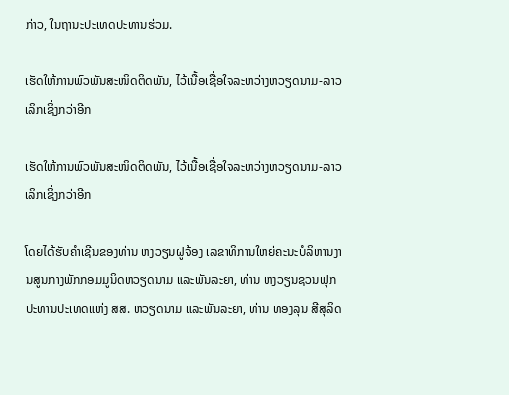ກ່າວ, ໃນຖານະປະເທດປະທານຮ່ວມ.

ເຮັດໃຫ້ການພົວພັນສະໜິດຕິດພັນ, ໄວ້ເນື້ອເຊື່ອໃຈລະຫວ່າງຫວຽດນາມ-ລາວ ເລິກເຊິ່ງກວ່າອີກ

ເຮັດໃຫ້ການພົວພັນສະໜິດຕິດພັນ, ໄວ້ເນື້ອເຊື່ອໃຈລະຫວ່າງຫວຽດນາມ-ລາວ ເລິກເຊິ່ງກວ່າອີກ

ໂດຍໄດ້ຮັບຄໍາເຊີນຂອງທ່ານ ຫງວຽນຝູຈ້ອງ ເລຂາທິການໃຫຍ່ຄະນະບໍລິຫານງານສູນກາງພັກກອມມູນິດຫວຽດນາມ ແລະພັນລະຍາ, ທ່ານ ຫງວຽນຊວນຟຸກ ປະທານປະເທດແຫ່ງ ສສ. ຫວຽດນາມ ແລະພັນລະຍາ, ທ່ານ ທອງລຸນ ສີສຸລິດ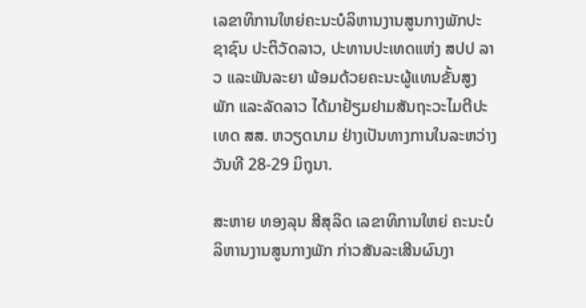ເລຂາທິການໃຫຍ່ຄະນະບໍລິຫານງານສູນກາງພັກປະຊາຊົນ ປະຕິວັດລາວ, ປະທານປະເທດແຫ່ງ ສປປ ລາວ ແລະພັນລະຍາ ພ້ອມດ້ວຍຄະນະຜູ້ແທນຂັ້ນສູງພັກ ແລະລັດລາວ ໄດ້ມາຢ້ຽມຢາມສັນຖະວະໄມຕີປະເທດ ສສ. ຫວຽດນາມ ຢ່າງເປັນທາງການໃນລະຫວ່າງວັນທີ 28-29 ມິຖຸນາ.

ສະຫາຍ ທອງລຸນ ສີສຸລິດ ເລຂາທິການໃຫຍ່ ຄະນະບໍລິຫານງານສູນກາງພັກ ກ່າວສັນລະເສີນຜົນງາ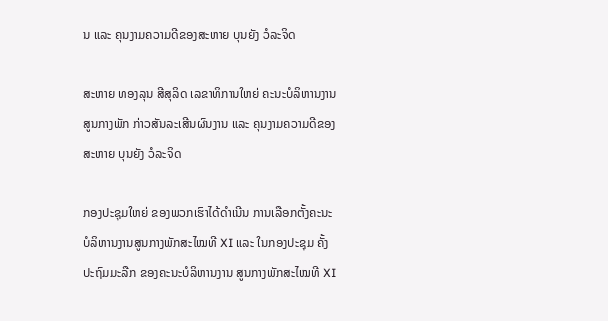ນ ແລະ ຄຸນງາມຄວາມດີຂອງສະຫາຍ ບຸນຍັງ ວໍລະຈິດ

ສະຫາຍ ທອງລຸນ ສີສຸລິດ ເລຂາທິການໃຫຍ່ ຄະນະບໍລິຫານງານສູນກາງພັກ ກ່າວສັນລະເສີນຜົນງານ ແລະ ຄຸນງາມຄວາມດີຂອງສະຫາຍ ບຸນຍັງ ວໍລະຈິດ

ກອງປະຊຸມໃຫຍ່ ຂອງພວກເຮົາໄດ້ດຳເນີນ ການເລືອກຕັ້ງຄະນະ ບໍລິຫານງານສູນກາງພັກສະໄໝທີ XI ແລະ ໃນກອງປະຊຸມ ຄັ້ງປະຖົມມະລືກ ຂອງຄະນະບໍລິຫານງານ ສູນກາງພັກສະໄໝທີ XI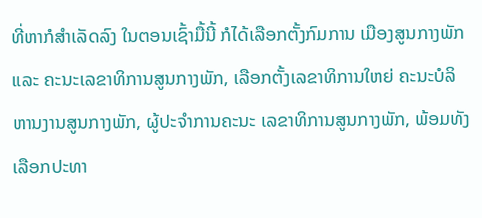ທີ່ຫາກໍສຳເລັດລົງ ໃນຕອນເຊົ້າມື້ນີ້ ກໍໄດ້ເລືອກຕັ້ງກົມການ ເມືອງສູນກາງພັກ ແລະ ຄະນະເລຂາທິການສູນກາງພັກ, ເລືອກຕັ້ງເລຂາທິການໃຫຍ່ ຄະນະບໍລິຫານງານສູນກາງພັກ, ຜູ້ປະຈຳການຄະນະ ເລຂາທິການສູນກາງພັກ, ພ້ອມທັງເລືອກປະທາ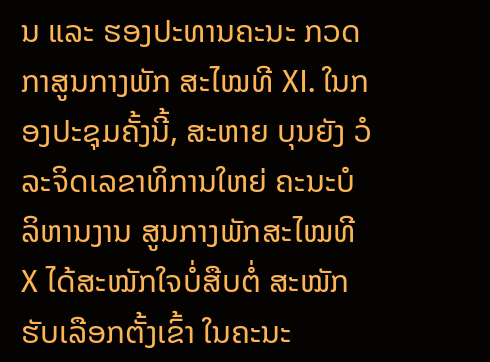ນ ແລະ ຮອງປະທານຄະນະ ກວດກາສູນກາງພັກ ສະໄໝທີ XI. ໃນກອງປະຊຸມຄັ້ງນີ້, ສະຫາຍ ບຸນຍັງ ວໍລະຈິດເລຂາທິການໃຫຍ່ ຄະນະບໍລິຫານງານ ສູນກາງພັກສະໄໝທີX ໄດ້ສະໝັກໃຈບໍ່ສືບຕໍ່ ສະໝັກຮັບເລືອກຕັ້ງເຂົ້າ ໃນຄະນະ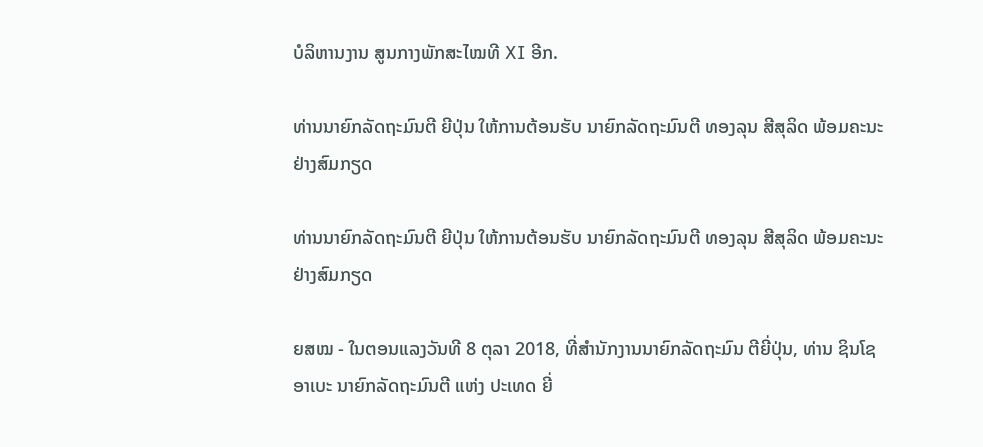ບໍລິຫານງານ ສູນກາງພັກສະໄໝທີ XI ອີກ.

ທ່ານນາຍົກລັດຖະມົນຕີ ຍີປຸ່ນ ໃຫ້ການຕ້ອນຮັບ ນາຍົກລັດຖະມົນຕີ ທອງລຸນ ສີສຸລິດ ພ້ອມຄະນະຢ່າງສົມກຽດ

ທ່ານນາຍົກລັດຖະມົນຕີ ຍີປຸ່ນ ໃຫ້ການຕ້ອນຮັບ ນາຍົກລັດຖະມົນຕີ ທອງລຸນ ສີສຸລິດ ພ້ອມຄະນະຢ່າງສົມກຽດ

ຍສໝ - ໃນຕອນແລງວັນທີ 8 ຕຸລາ 2018, ທີ່ສໍານັກງານນາຍົກລັດຖະມົນ ຕີຍີ່ປຸ່ນ, ທ່ານ ຊິນໂຊ ອາເບະ ນາຍົກລັດຖະມົນຕີ ແຫ່ງ ປະເທດ ຍີ່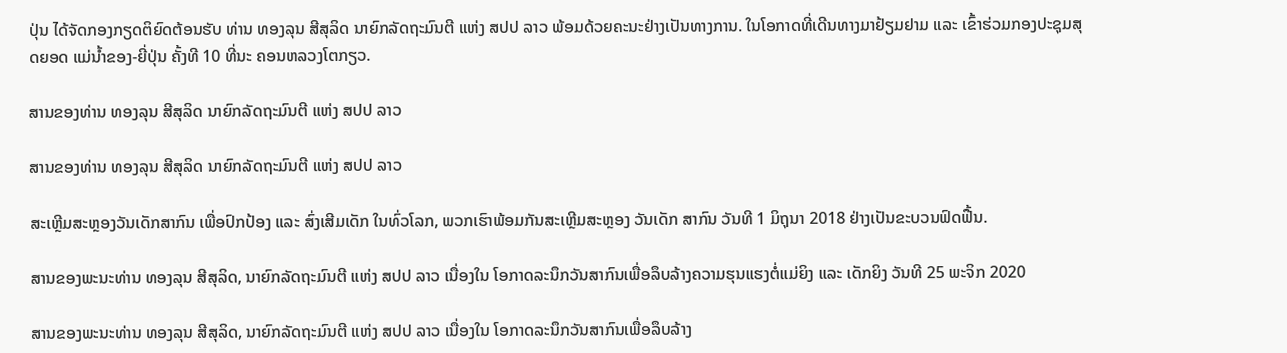ປຸ່ນ ໄດ້ຈັດກອງກຽດຕິຍົດຕ້ອນຮັບ ທ່ານ ທອງລຸນ ສີສຸລິດ ນາຍົກລັດຖະມົນຕີ ແຫ່ງ ສປປ ລາວ ພ້ອມດ້ວຍຄະນະຢ່າງເປັນທາງການ. ໃນໂອກາດທີ່ເດີນທາງມາຢ້ຽມຢາມ ແລະ ເຂົ້າຮ່ວມກອງປະຊຸມສຸດຍອດ ແມ່ນ້ຳຂອງ-ຍີ່ປຸ່ນ ຄັ້ງທີ 10 ທີ່ນະ ຄອນຫລວງໂຕກຽວ.

ສານຂອງທ່ານ ທອງລຸນ ສີສຸລິດ ນາຍົກລັດຖະມົນຕີ ແຫ່ງ ສປປ ລາວ

ສານຂອງທ່ານ ທອງລຸນ ສີສຸລິດ ນາຍົກລັດຖະມົນຕີ ແຫ່ງ ສປປ ລາວ

ສະເຫຼີມສະຫຼອງວັນເດັກສາກົນ ເພື່ອປົກປ້ອງ ແລະ ສົ່ງເສີມເດັກ ໃນທົ່ວໂລກ, ພວກເຮົາພ້ອມກັນສະເຫຼີມສະຫຼອງ ວັນເດັກ ສາກົນ ວັນທີ 1 ມິຖຸນາ 2018 ຢ່າງເປັນຂະບວນຟົດຟື້ນ.

ສານຂອງພະນະທ່ານ ທອງລຸນ ສີສຸລິດ, ນາຍົກລັດຖະມົນຕີ ແຫ່ງ ສປປ ລາວ ເນື່ອງໃນ ໂອກາດລະນຶກວັນສາກົນເພື່ອລຶບລ້າງຄວາມຮຸນແຮງຕໍ່ແມ່ຍິງ ແລະ ເດັກຍິງ ວັນທີ 25 ພະຈິກ 2020

ສານຂອງພະນະທ່ານ ທອງລຸນ ສີສຸລິດ, ນາຍົກລັດຖະມົນຕີ ແຫ່ງ ສປປ ລາວ ເນື່ອງໃນ ໂອກາດລະນຶກວັນສາກົນເພື່ອລຶບລ້າງ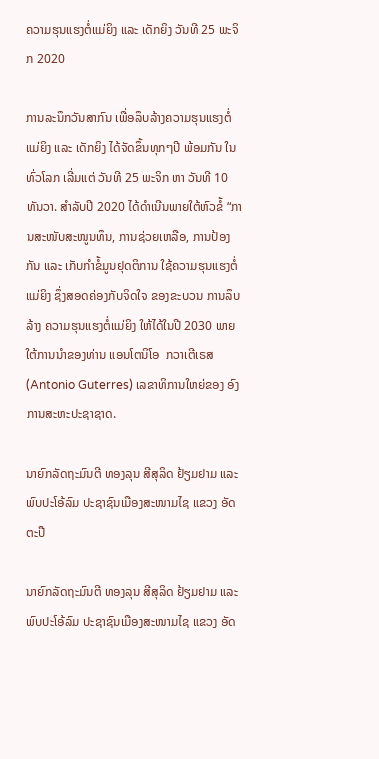ຄວາມຮຸນແຮງຕໍ່ແມ່ຍິງ ແລະ ເດັກຍິງ ວັນທີ 25 ພະຈິກ 2020

ການລະນຶກວັນສາກົນ ເພື່ອລຶບລ້າງຄວາມຮຸນແຮງຕໍ່ແມ່ຍິງ ແລະ ເດັກຍິງ ໄດ້ຈັດຂຶ້ນທຸກໆປີ ພ້ອມກັນ ໃນທົ່ວໂລກ ເລີ່ມແຕ່ ວັນທີ 25 ພະຈິກ ຫາ ວັນທີ 10 ທັນວາ. ສຳລັບປີ 2020 ໄດ້ດຳເນີນພາຍໃຕ້ຫົວຂໍ້ “ການສະໜັບສະໜູນທຶນ, ການຊ່ວຍເຫລືອ, ການປ້ອງກັນ ແລະ ເກັບກຳຂໍ້ມູນຢຸດຕິການ ໃຊ້ຄວາມຮຸນແຮງຕໍ່ແມ່ຍິງ ຊຶ່ງສອດຄ່ອງກັບຈິດໃຈ ຂອງຂະບວນ ການລຶບລ້າງ ຄວາມຮຸນແຮງຕໍ່ແມ່ຍິງ ໃຫ້ໄດ້ໃນປີ 2030 ພາຍໃຕ້ການນຳຂອງທ່ານ ແອນໂຕນິໂອ  ກວາເຕີເຣສ (Antonio Guterres) ເລຂາທິການໃຫຍ່ຂອງ ອົງການສະຫະປະຊາຊາດ.

ນາຍົກລັດຖະມົນຕີ ທອງລຸນ ສີສຸລິດ ຢ້ຽມຢາມ ແລະ ພົບປະໂອ້ລົມ ປະຊາຊົນເມືອງສະໜາມໄຊ ແຂວງ ອັດຕະປື

ນາຍົກລັດຖະມົນຕີ ທອງລຸນ ສີສຸລິດ ຢ້ຽມຢາມ ແລະ ພົບປະໂອ້ລົມ ປະຊາຊົນເມືອງສະໜາມໄຊ ແຂວງ ອັດ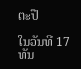ຕະປື

ໃນວັນທີ 17 ທັນ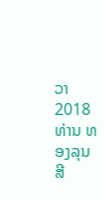ວາ 2018 ທ່ານ ທອງລຸນ ສີ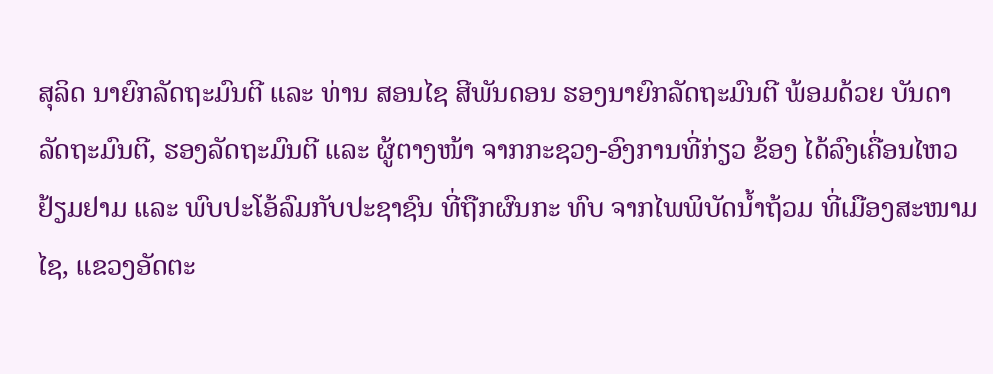ສຸລິດ ນາຍົກລັດຖະມົນຕີ ແລະ ທ່ານ ສອນໄຊ ສີພັນດອນ ຮອງນາຍົກລັດຖະມົນຕີ ພ້ອມດ້ວຍ ບັນດາລັດຖະມົນຕີ, ຮອງລັດຖະມົນຕີ ແລະ ຜູ້ຕາງໜ້າ ຈາກກະຊວງ-ອົງການທີ່ກ່ຽວ ຂ້ອງ ໄດ້ລົງເຄື່ອນໄຫວຢ້ຽມຢາມ ແລະ ພົບປະໂອ້ລົມກັບປະຊາຊົນ ທີ່ຖືກຜົນກະ ທົບ ຈາກໄພພິບັດນໍ້າຖ້ວມ ທີ່ເມືອງສະໜາມໄຊ, ແຂວງອັດຕະ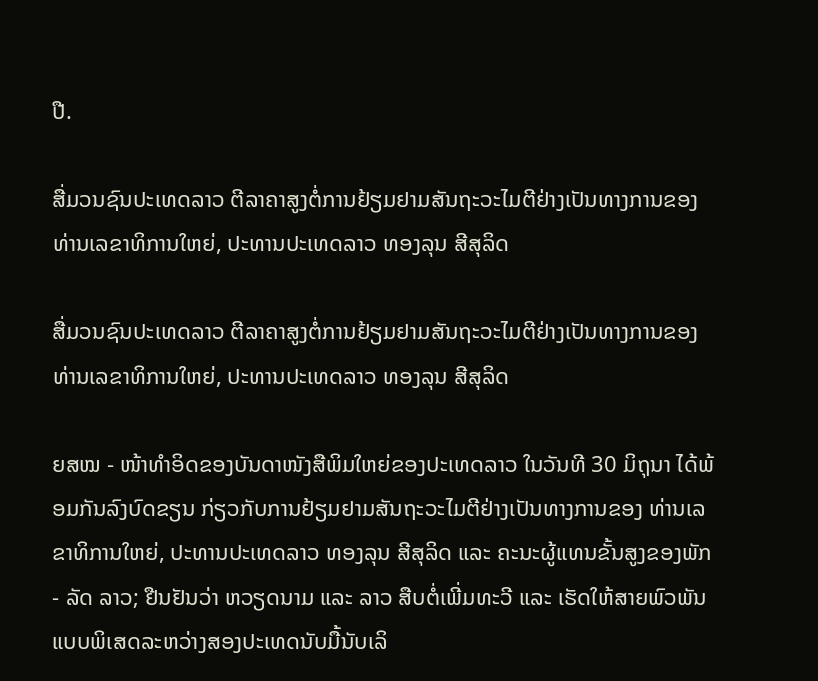ປື.

ສື່ມວນຊົນປະເທດລາວ ຕີລາຄາສູງຕໍ່ການຢ້ຽມຢາມສັນຖະວະໄມຕີຢ່າງເປັນທາງການຂອງ ທ່ານເລຂາທິການໃຫຍ່, ປະທານປະເທດລາວ ທອງລຸນ ສີສຸລິດ

ສື່ມວນຊົນປະເທດລາວ ຕີລາຄາສູງຕໍ່ການຢ້ຽມຢາມສັນຖະວະໄມຕີຢ່າງເປັນທາງການຂອງ ທ່ານເລຂາທິການໃຫຍ່, ປະທານປະເທດລາວ ທອງລຸນ ສີສຸລິດ

ຍສໝ - ໜ້າທຳອິດຂອງບັນດາໜັງສືພິມໃຫຍ່ຂອງປະເທດລາວ ໃນວັນທີ 30 ມິຖຸນາ ໄດ້ພ້ອມກັນລົງບົດຂຽນ ກ່ຽວກັບການຢ້ຽມຢາມສັນຖະວະໄມຕີຢ່າງເປັນທາງການຂອງ ທ່ານເລຂາທິການໃຫຍ່, ປະທານປະເທດລາວ ທອງລຸນ ສີສຸລິດ ແລະ ຄະນະຜູ້ແທນຂັ້ນສູງຂອງພັກ - ລັດ ລາວ; ຢືນຢັນວ່າ ຫວຽດນາມ ແລະ ລາວ ສືບຕໍ່ເພີ່ມທະວີ ແລະ ເຮັດໃຫ້ສາຍພົວພັນແບບພິເສດລະຫວ່າງສອງປະເທດນັບມື້ນັບເລິ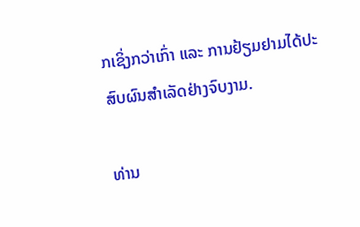ກເຊິ່ງກວ່າເກົ່າ ແລະ ການຢ້ຽມຢາມໄດ້ປະສົບຜົນສຳເລັດຢ່າງຈົບງາມ.

ທ່ານ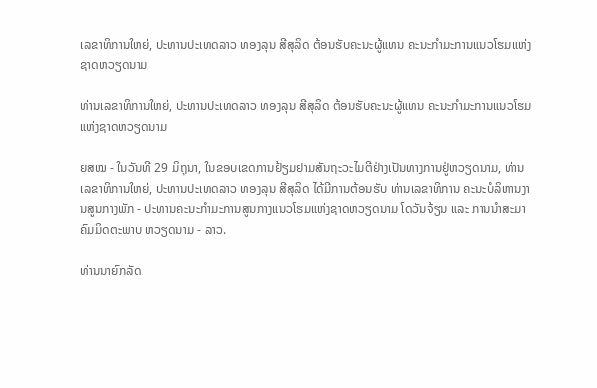ເລຂາທິການໃຫຍ່, ປະທານປະເທດລາວ ທອງລຸນ ສີສຸລິດ ຕ້ອນຮັບຄະນະຜູ້ແທນ ຄະນະກຳມະການແນວໂຮມແຫ່ງຊາດຫວຽດນາມ

ທ່ານເລຂາທິການໃຫຍ່, ປະທານປະເທດລາວ ທອງລຸນ ສີສຸລິດ ຕ້ອນຮັບຄະນະຜູ້ແທນ ຄະນະກຳມະການແນວໂຮມແຫ່ງຊາດຫວຽດນາມ

ຍສໝ - ໃນວັນທີ 29 ມິຖຸນາ, ໃນຂອບເຂດການຢ້ຽມຢາມສັນຖະວະໄມຕີຢ່າງເປັນທາງການຢູ່ຫວຽດນາມ, ທ່ານເລຂາທິການໃຫຍ່, ປະທານປະເທດລາວ ທອງລຸນ ສີສຸລິດ ໄດ້ມີການຕ້ອນຮັບ ທ່ານເລຂາທິການ ຄະນະບໍລິຫານງານສູນກາງພັກ - ປະທານຄະນະກຳມະການສູນກາງແນວໂຮມແຫ່ງຊາດຫວຽດນາມ ໂດວັນຈ້ຽນ ແລະ ການນຳສະມາຄົມມິດຕະພາບ ຫວຽດນາມ - ລາວ.

ທ່ານນາຍົກລັດ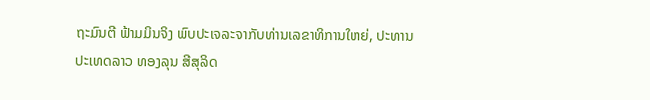ຖະມົນຕີ ຟ້າມມິນຈິງ ພົບປະເຈລະຈາກັບທ່ານເລຂາທິການໃຫຍ່, ປະທານປະເທດລາວ ທອງລຸນ ສີສຸລິດ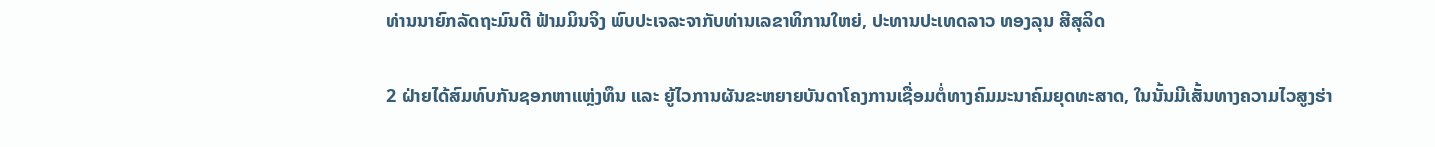ທ່ານນາຍົກລັດຖະມົນຕີ ຟ້າມມິນຈິງ ພົບປະເຈລະຈາກັບທ່ານເລຂາທິການໃຫຍ່, ປະທານປະເທດລາວ ທອງລຸນ ສີສຸລິດ

2 ຝ່າຍໄດ້ສົມທົບກັນຊອກຫາແຫຼ່ງທຶນ ແລະ ຍູ້ໄວການຜັນຂະຫຍາຍບັນດາໂຄງການເຊື່ອມຕໍ່ທາງຄົມມະນາຄົມຍຸດທະສາດ, ໃນນັ້ນມີເສັ້ນທາງຄວາມໄວສູງຮ່າ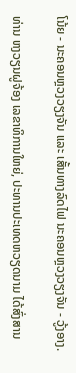ໂນ້ຍ - ນະຄອນຫຼວງວຽງຈັນ ແລະ ເສັ້ນທາງລົດໄຟ ນະຄອນຫຼວງວຽງຈັນ - ວູ້ງອາງ.

ທ່ານ ຫງວຽນຝູຈ້ອງ ເລຂາທິການໃຫຍ່, ປະທານປະເທດຫວຽດນາມ ໄດ້ສົ່ງສານ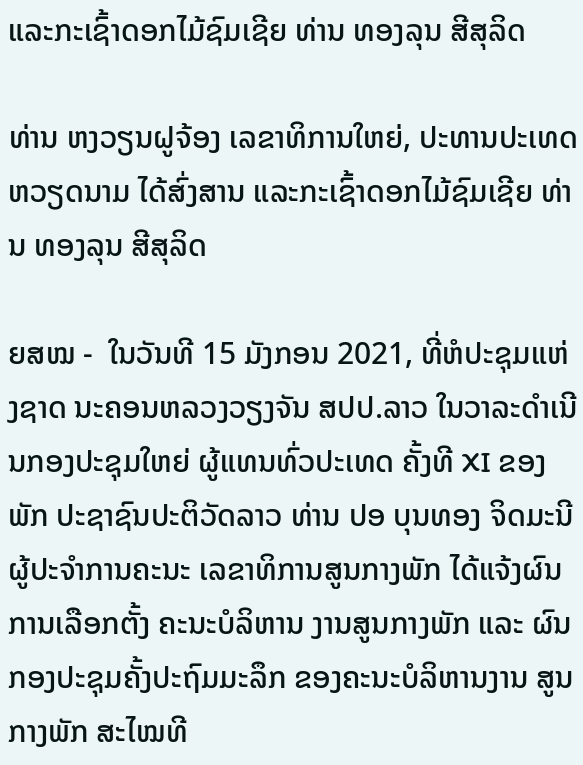ແລະກະເຊົ້າດອກໄມ້ຊົມເຊີຍ ທ່ານ ທອງລຸນ ສີສຸລິດ

ທ່ານ ຫງວຽນຝູຈ້ອງ ເລຂາທິການໃຫຍ່, ປະທານປະເທດຫວຽດນາມ ໄດ້ສົ່ງສານ ແລະກະເຊົ້າດອກໄມ້ຊົມເຊີຍ ທ່ານ ທອງລຸນ ສີສຸລິດ

ຍສໝ -  ໃນວັນທີ 15 ມັງກອນ 2021, ທີ່ຫໍປະຊຸມແຫ່ງຊາດ ນະຄອນຫລວງວຽງຈັນ ສປປ.ລາວ ໃນວາລະດຳເນີນກອງປະຊຸມໃຫຍ່ ຜູ້ແທນທົ່ວປະເທດ ຄັ້ງທີ XI ຂອງພັກ ປະຊາຊົນປະຕິວັດລາວ ທ່ານ ປອ ບຸນທອງ ຈິດມະນີ ຜູ້ປະຈໍາການຄະນະ ເລຂາທິການສູນກາງພັກ ໄດ້ແຈ້ງຜົນການເລືອກຕັ້ງ ຄະນະບໍລິຫານ ງານສູນກາງພັກ ແລະ ຜົນກອງປະຊຸມຄັ້ງປະຖົມມະລຶກ ຂອງຄະນະບໍລິຫານງານ ສູນກາງພັກ ສະໄໝທີ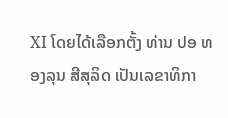XI ໂດຍໄດ້ເລືອກຕັ້ງ ທ່ານ ປອ ທອງລຸນ ສີສຸລິດ ເປັນເລຂາທິກາ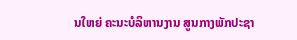ນໃຫຍ່ ຄະນະບໍລິຫານງານ ສູນກາງພັກປະຊາ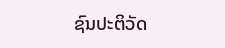ຊົນປະຕິວັດ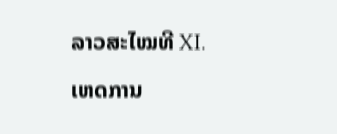ລາວສະໄໝທີ XI.

ເຫດການ